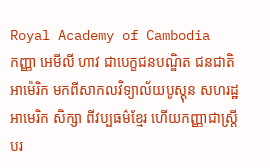Royal Academy of Cambodia
កញ្ញា អេមីលី ហាវ ជាបេក្ខជនបណ្ឌិត ជនជាតិអាម៉េរិក មកពីសាកលវិទ្យាល័យបូស្តុន សហរដ្ឋអាមេរិក សិក្សា ពីវប្បធម៌ខ្មែរ ហើយកញ្ញាជាស្រ្តីបរ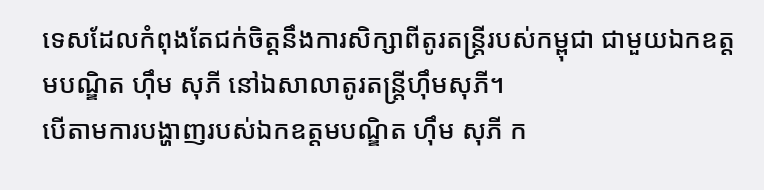ទេសដែលកំពុងតែជក់ចិត្តនឹងការសិក្សាពីតូរតន្ត្រីរបស់កម្ពុជា ជាមួយឯកឧត្តមបណ្ឌិត ហ៊ឹម សុភី នៅឯសាលាតូរតន្ត្រីហ៊ឹមសុភី។
បើតាមការបង្ហាញរបស់ឯកឧត្តមបណ្ឌិត ហ៊ឹម សុភី ក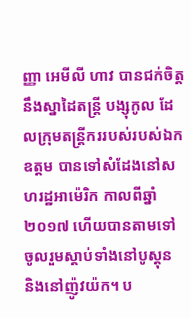ញ្ញា អេមីលី ហាវ បានជក់ចិត្តនឹងស្នាដៃតន្ត្រី បង្សុកូល ដែលក្រុមតន្ត្រីកររបស់របស់ឯកឧត្តម បានទៅសំដែងនៅសហរដ្ឋអាម៉េរិក កាលពីឆ្នាំ២០១៧ ហើយបានតាមទៅចូលរួមស្តាប់ទាំងនៅបូស្តុន និងនៅញ៉ូវយ៉ក។ ប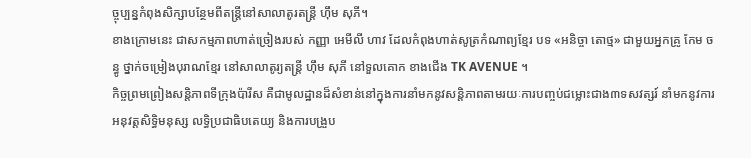ច្ចុប្បន្នកំពុងសិក្សាបន្ថែមពីតន្ត្រីនៅសាលាតូរតន្ត្រី ហ៊ឹម សុភី។
ខាងក្រោមនេះ ជាសកម្មភាពហាត់ច្រៀងរបស់ កញ្ញា អេមីលី ហាវ ដែលកំពុងហាត់សូត្រកំណាព្យខ្មែរ បទ «អនិច្ចា តោថ្ម» ជាមួយអ្នកគ្រូ កែម ចន្ធូ ថ្នាក់ចម្រៀងបុរាណខ្មែរ នៅសាលាតូរ្យតន្រ្តី ហុឹម សុភី នៅទួលគោក ខាងជើង TK AVENUE ។
កិច្ចព្រមព្រៀងសន្តិភាពទីក្រុងប៉ារីស គឺជាមូលដ្ឋានដ៏សំខាន់នៅក្នុងការនាំមកនូវសន្តិភាពតាមរយៈការបញ្ចប់ជម្លោះជាង៣ទសវត្សរ៍ នាំមកនូវការអនុវត្តសិទ្ធិមនុស្ស លទ្ធិប្រជាធិបតេយ្យ និងការបង្រួប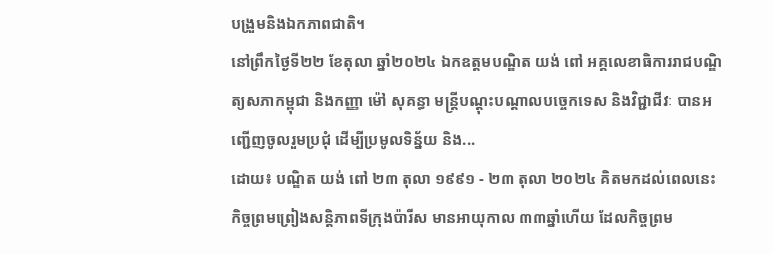បង្រួមនិងឯកភាពជាតិ។
នៅព្រឹកថ្ងៃទី២២ ខែតុលា ឆ្នាំ២០២៤ ឯកឧត្តមបណ្ឌិត យង់ ពៅ អគ្គលេខាធិការរាជបណ្ឌិត្យសភាកម្ពុជា និងកញ្ញា ម៉ៅ សុគន្ធា មន្ត្រីបណ្តុះបណ្តាលបច្ចេកទេស និងវិជ្ជាជីវៈ បានអញ្ជើញចូលរួមប្រជុំ ដើម្បីប្រមូលទិន្ន័យ និង...
ដោយ៖ បណ្ឌិត យង់ ពៅ ២៣ តុលា ១៩៩១ - ២៣ តុលា ២០២៤ គិតមកដល់ពេលនេះ កិច្ចព្រមព្រៀងសន្តិភាពទីក្រុងប៉ារីស មានអាយុកាល ៣៣ឆ្នាំហើយ ដែលកិច្ចព្រម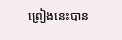ព្រៀងនេះបាន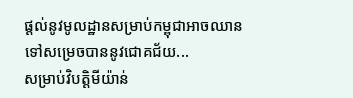ផ្ដល់នូវមូលដ្ឋានសម្រាប់កម្ពុជាអាចឈានទៅសម្រេចបាននូវជោគជ័យ...
សម្រាប់វិបត្តិមីយ៉ាន់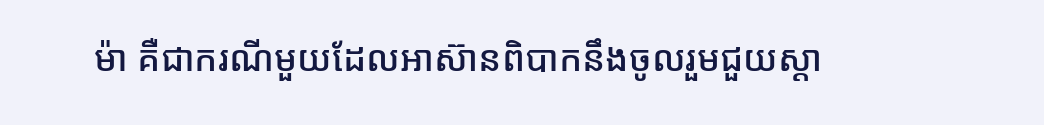ម៉ា គឺជាករណីមួយដែលអាស៊ានពិបាកនឹងចូលរួមជួយស្ដា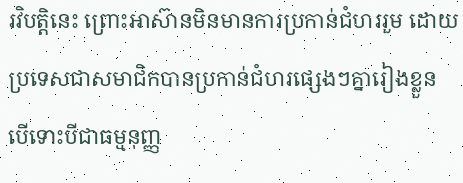រវិបត្តិនេះ ព្រោះអាស៊ានមិនមានការប្រកាន់ជំហររួម ដោយប្រទេសជាសមាជិកបានប្រកាន់ជំហរផ្សេងៗគ្នារៀងខ្លួន បើទោះបីជាធម្មនុញ្ញ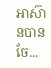អាស៊ានបានចែ...